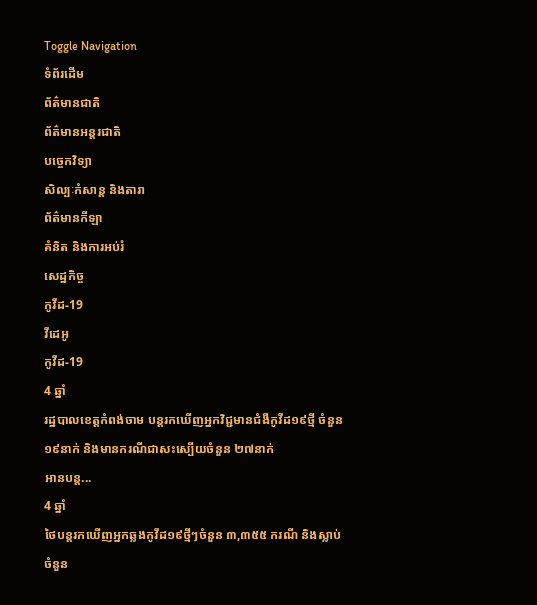Toggle Navigation
ទំព័រដើម
ព័ត៌មានជាតិ
ព័ត៌មានអន្តរជាតិ
បច្ចេកវិទ្យា
សិល្បៈកំសាន្ត និងតារា
ព័ត៌មានកីឡា
គំនិត និងការអប់រំ
សេដ្ឋកិច្ច
កូវីដ-19
វីដេអូ
កូវីដ-19
4 ឆ្នាំ
រដ្ឋបាលខេត្តកំពង់ចាម បន្តរកឃើញអ្នកវិជ្ជមានជំងឺកូវីដ១៩ថ្មី ចំនួន១៩នាក់ និងមានករណីជាសះស្បើយចំនួន ២៧នាក់
អានបន្ត...
4 ឆ្នាំ
ថៃបន្តរកឃើញអ្នកឆ្លងកូវីដ១៩ថ្មីៗចំនួន ៣,៣៥៥ ករណី និងស្លាប់ចំនួន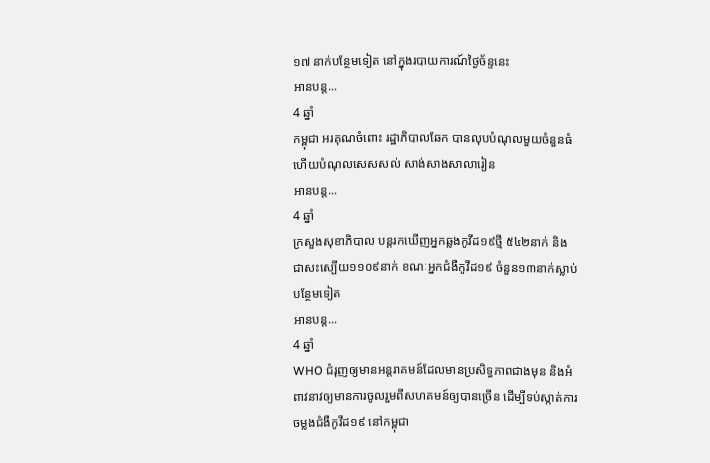១៧ នាក់បន្ថែមទៀត នៅក្នុងរបាយការណ៍ថ្ងៃច័ន្ទនេះ
អានបន្ត...
4 ឆ្នាំ
កម្ពុជា អរគុណចំពោះ រដ្ឋាភិបាលឆែក បានលុបបំណុលមួយចំនួនធំ ហើយបំណុលសេសសល់ សាង់សាងសាលារៀន
អានបន្ត...
4 ឆ្នាំ
ក្រសួងសុខាភិបាល បន្តរកឃើញអ្នកឆ្លងកូវីដ១៩ថ្មី ៥៤២នាក់ និងជាសះស្បើយ១១០៩នាក់ ខណៈអ្នកជំងឺកូវីដ១៩ ចំនួន១៣នាក់ស្លាប់បន្ថែមទៀត
អានបន្ត...
4 ឆ្នាំ
WHO ជំរុញឲ្យមានអន្តរាគមន៍ដែលមានប្រសិទ្ធភាពជាងមុន និងអំពាវនាវឲ្យមានការចូលរួមពីសហគមន៍ឲ្យបានច្រើន ដើម្បីទប់ស្កាត់ការចម្លងជំងឺកូវីដ១៩ នៅកម្ពុជា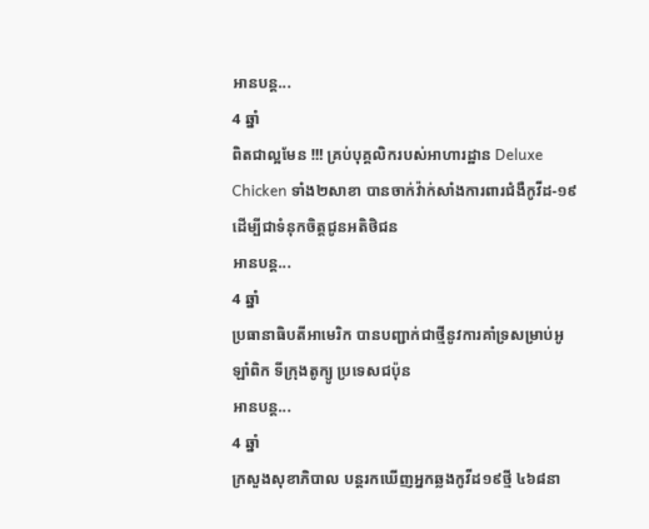អានបន្ត...
4 ឆ្នាំ
ពិតជាល្អមែន !!! គ្រប់បុគ្គលិករបស់អាហារដ្ឋាន Deluxe Chicken ទាំង២សាខា បានចាក់វ៉ាក់សាំងការពារជំងឺកូវីដ-១៩ ដើម្បីជាទំនុកចិត្តជូនអតិថិជន
អានបន្ត...
4 ឆ្នាំ
ប្រធានាធិបតីអាមេរិក បានបញ្ជាក់ជាថ្មីនូវការគាំទ្រសម្រាប់អូឡាំពិក ទីក្រុងតូក្យូ ប្រទេសជប៉ុន
អានបន្ត...
4 ឆ្នាំ
ក្រសួងសុខាភិបាល បន្តរកឃើញអ្នកឆ្លងកូវីដ១៩ថ្មី ៤៦៨នា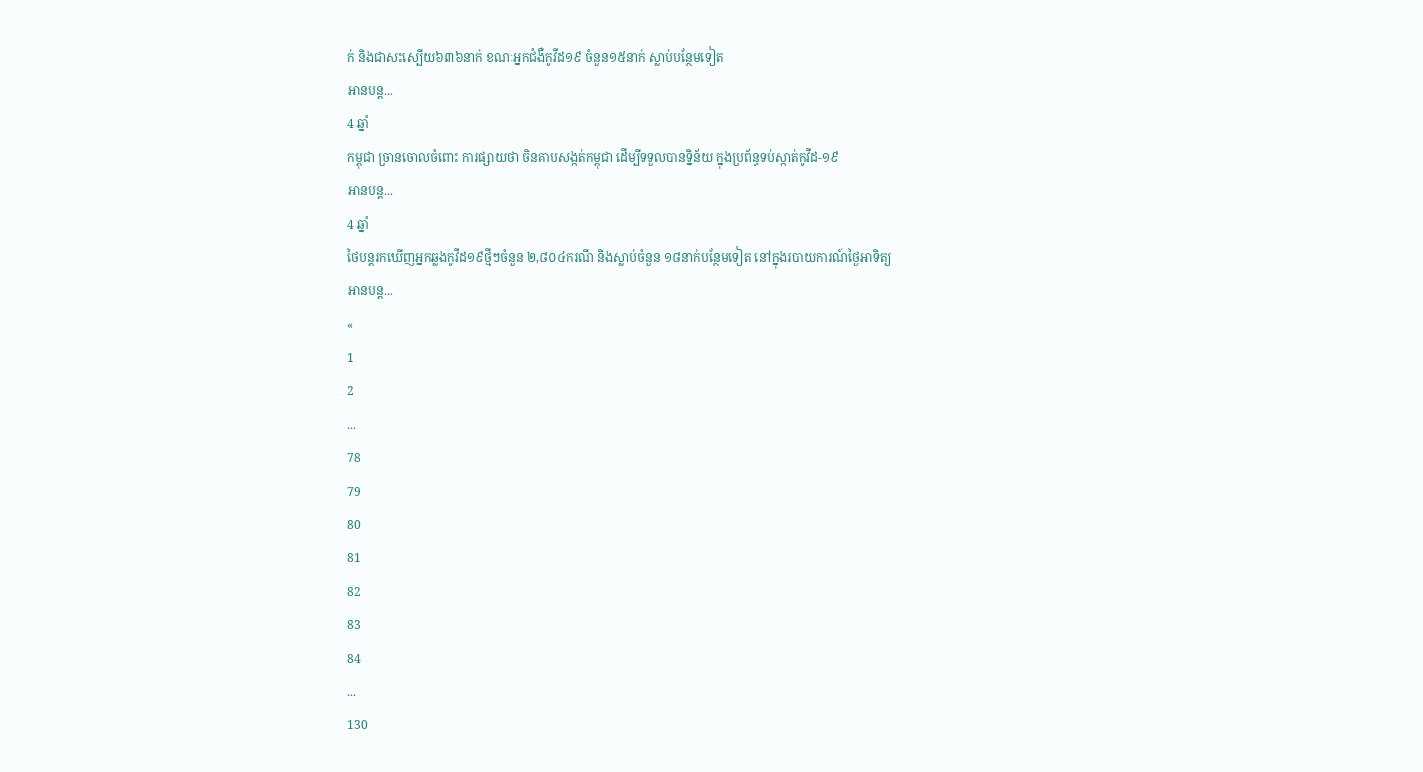ក់ និងជាសះស្បើយ៦៣៦នាក់ ខណៈអ្នកជំងឺកូវីដ១៩ ចំនួន១៥នាក់ ស្លាប់បន្ថែមទៀត
អានបន្ត...
4 ឆ្នាំ
កម្ពុជា ច្រានចោលចំពោះ ការផ្សាយថា ចិនគាបសង្កត់កម្ពុជា ដើម្បីទទួលបានទិ្នន័យ ក្នុងប្រព័ន្ធទប់ស្កាត់កូវីដ-១៩
អានបន្ត...
4 ឆ្នាំ
ថៃបន្តរកឃើញអ្នកឆ្លងកូវីដ១៩ថ្មីៗចំនួន ២,៨០៤ករណី និងស្លាប់ចំនួន ១៨នាក់បន្ថែមទៀត នៅក្នុងរបាយការណ៍ថ្ងៃអាទិត្យ
អានបន្ត...
«
1
2
...
78
79
80
81
82
83
84
...
130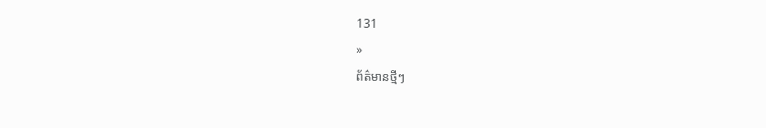131
»
ព័ត៌មានថ្មីៗ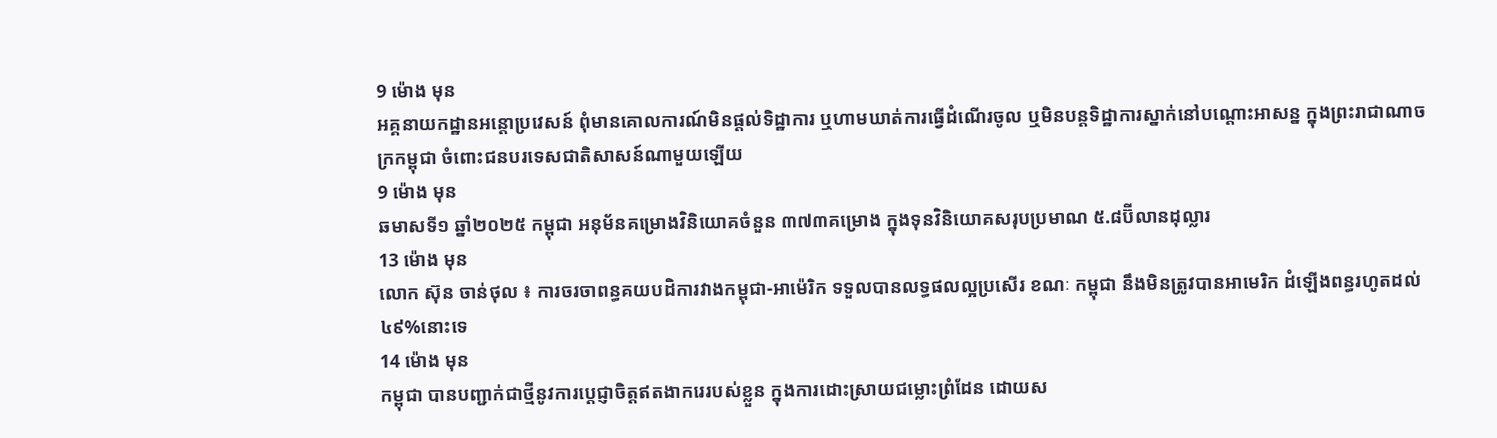9 ម៉ោង មុន
អគ្គនាយកដ្ឋានអន្តោប្រវេសន៍ ពុំមានគោលការណ៍មិនផ្តល់ទិដ្ឋាការ ឬហាមឃាត់ការធ្វើដំណើរចូល ឬមិនបន្តទិដ្ឋាការស្នាក់នៅបណ្តោះអាសន្ន ក្នុងព្រះរាជាណាចក្រកម្ពុជា ចំពោះជនបរទេសជាតិសាសន៍ណាមួយឡើយ
9 ម៉ោង មុន
ឆមាសទី១ ឆ្នាំ២០២៥ កម្ពុជា អនុម័នគម្រោងវិនិយោគចំនួន ៣៧៣គម្រោង ក្នុងទុនវិនិយោគសរុបប្រមាណ ៥.៨ប៊ីលានដុល្លារ
13 ម៉ោង មុន
លោក ស៊ុន ចាន់ថុល ៖ ការចរចាពន្ធគយបដិការវាងកម្ពុជា-អាម៉េរិក ទទួលបានលទ្ធផលល្អប្រសើរ ខណៈ កម្ពុជា នឹងមិនត្រូវបានអាមេរិក ដំឡើងពន្ធរហូតដល់ ៤៩%នោះទេ
14 ម៉ោង មុន
កម្ពុជា បានបញ្ជាក់ជាថ្មីនូវការប្តេជ្ញាចិត្តឥតងាករេរបស់ខ្លួន ក្នុងការដោះស្រាយជម្លោះព្រំដែន ដោយស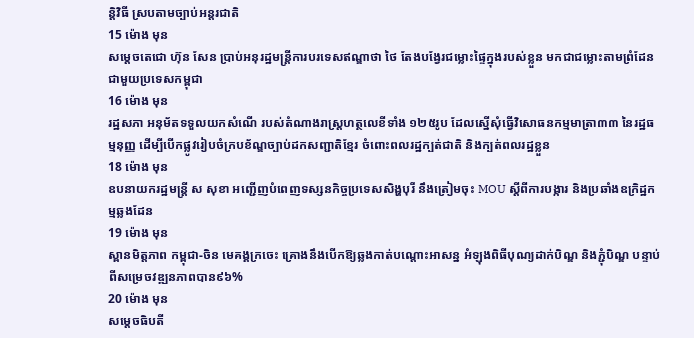ន្តិវិធី ស្របតាមច្បាប់អន្តរជាតិ
15 ម៉ោង មុន
សម្តេចតេជោ ហ៊ុន សែន ប្រាប់អនុរដ្ឋមន្ត្រីការបរទេសឥណ្ឌាថា ថៃ តែងបង្វែរជម្លោះផ្ទៃក្នុងរបស់ខ្លួន មកជាជម្លោះតាមព្រំដែនជាមួយប្រទេសកម្ពុជា
16 ម៉ោង មុន
រដ្ឋសភា អនុម័តទទួលយកសំណើ របស់តំណាងរាស្រ្តហត្ថលេខីទាំង ១២៥រូប ដែលស្នើសុំធ្វើវិសោធនកម្មមាត្រា៣៣ នៃរដ្ឋធម្មនុញ្ញ ដើម្បីបើកផ្លូវរៀបចំក្របខ័ណ្ឌច្បាប់ដកសញ្ជាតិខ្មែរ ចំពោះពលរដ្ឋក្បត់ជាតិ និងក្បត់ពលរដ្ឋខ្លួន
18 ម៉ោង មុន
ឧបនាយករដ្ឋមន្រ្តី ស សុខា អញ្ជើញបំពេញទស្សនកិច្ចប្រទេសសិង្ហបុរី នឹងត្រៀមចុះ MOU ស្ដីពីការបង្ការ និងប្រឆាំងឧក្រិដ្ឋកម្មឆ្លងដែន
19 ម៉ោង មុន
ស្ពានមិត្តភាព កម្ពុជា-ចិន មេគង្គក្រចេះ គ្រោងនឹងបើកឱ្យឆ្លងកាត់បណ្តោះអាសន្ន អំឡុងពិធីបុណ្យដាក់បិណ្ឌ និងភ្ជុំបិណ្ឌ បន្ទាប់ពីសម្រេចវឌ្ឍនភាពបាន៩៦%
20 ម៉ោង មុន
សម្តេចធិបតី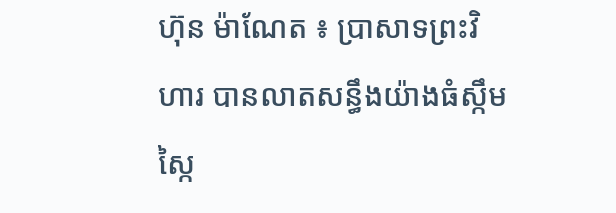ហ៊ុន ម៉ាណែត ៖ ប្រាសាទព្រះវិហារ បានលាតសន្ធឹងយ៉ាងធំស្កឹមស្កៃ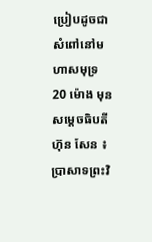ប្រៀបដូចជា សំពៅនៅមហាសមុទ្រ
20 ម៉ោង មុន
សម្តេចធិបតី ហ៊ុន សែន ៖ ប្រាសាទព្រះវិ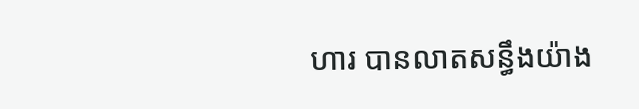ហារ បានលាតសន្ធឹងយ៉ាង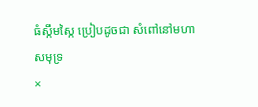ធំស្កឹមស្កៃ ប្រៀបដូចជា សំពៅនៅមហាសមុទ្រ
×